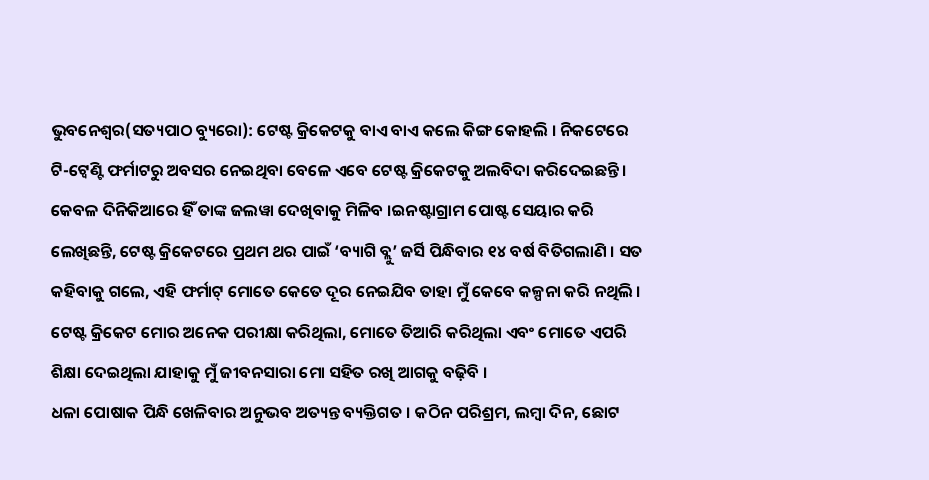ଭୁବନେଶ୍ୱର(ସତ୍ୟପାଠ ବ୍ୟୁରୋ): ଟେଷ୍ଟ କ୍ରିକେଟକୁ ବାଏ ବାଏ କଲେ କିଙ୍ଗ କୋହଲି । ନିକଟେରେ ଟି-ଟ୍ୱେଣ୍ଟି ଫର୍ମାଟରୁ ଅବସର ନେଇଥିବା ବେଳେ ଏବେ ଟେଷ୍ଟ କ୍ରିକେଟକୁ ଅଲବିଦା କରିଦେଇଛନ୍ତି । କେବଳ ଦିନିକିଆରେ ହିଁ ତାଙ୍କ ଜଲୱା ଦେଖିବାକୁ ମିଳିବ ।ଇନଷ୍ଟାଗ୍ରାମ ପୋଷ୍ଟ ସେୟାର କରି ଲେଖିଛନ୍ତି, ଟେଷ୍ଟ କ୍ରିକେଟରେ ପ୍ରଥମ ଥର ପାଇଁ ‘ବ୍ୟାଗି ବ୍ଲୁ’ ଜର୍ସି ପିନ୍ଧିବାର ୧୪ ବର୍ଷ ବିତିଗଲାଣି । ସତ କହିବାକୁ ଗଲେ, ଏହି ଫର୍ମାଟ୍ ମୋତେ କେତେ ଦୂର ନେଇଯିବ ତାହା ମୁଁ କେବେ କଳ୍ପନା କରି ନଥିଲି । ଟେଷ୍ଟ କ୍ରିକେଟ ମୋର ଅନେକ ପରୀକ୍ଷା କରିଥିଲା, ମୋତେ ତିଆରି କରିଥିଲା ଏବଂ ମୋତେ ଏପରି ଶିକ୍ଷା ଦେଇଥିଲା ଯାହାକୁ ମୁଁ ଜୀବନସାରା ମୋ ସହିତ ରଖି ଆଗକୁ ବଢ଼ିବି ।
ଧଳା ପୋଷାକ ପିନ୍ଧି ଖେଳିବାର ଅନୁଭବ ଅତ୍ୟନ୍ତ ବ୍ୟକ୍ତିଗତ । କଠିନ ପରିଶ୍ରମ, ଲମ୍ବା ଦିନ, ଛୋଟ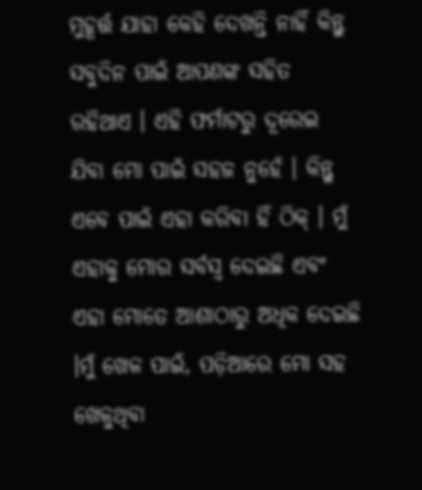ମୁହୂର୍ତ୍ତ ଯାହା କେହି ଦେଖନ୍ତି ନାହିଁ କିନ୍ତୁ ସବୁଦିନ ପାଇଁ ଆପଣଙ୍କ ସହିତ ରହିଥାଏ । ଏହି ଫର୍ମାଟରୁ ଦୂରେଇ ଯିବା ମୋ ପାଇଁ ସହଜ ନୁହେଁ । କିନ୍ତୁ ଏବେ ପାଇଁ ଏହା କରିବା ହିଁ ଠିକ୍ । ମୁଁ ଏହାକୁ ମୋର ସର୍ବସ୍ୱ ଦେଇଛି ଏବଂ ଏହା ମୋତେ ଆଶାଠାରୁ ଅଧିକ ଦେଇଛି ।ମୁଁ ଖେଳ ପାଇଁ, ପଡ଼ିଆରେ ମୋ ସହ ଖେଳୁଥିବା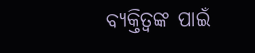ବ୍ୟକ୍ତିତ୍ବଙ୍କ ପାଇଁ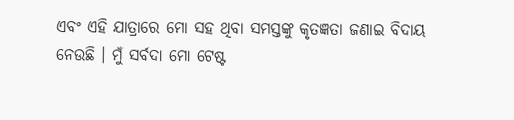ଏବଂ ଏହି ଯାତ୍ରାରେ ମୋ ସହ ଥିବା ସମସ୍ତଙ୍କୁ କୃତଜ୍ଞତା ଜଣାଇ ବିଦାୟ ନେଉଛି । ମୁଁ ସର୍ବଦା ମୋ ଟେଷ୍ଟ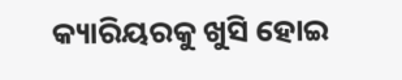କ୍ୟାରିୟରକୁ ଖୁସି ହୋଇ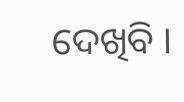ଦେଖିବି ।